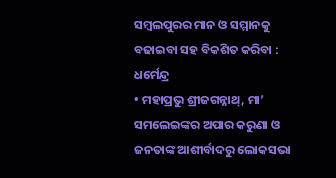ସମ୍ବଲପୁରର ମାନ ଓ ସମ୍ମାନକୁ ବଢାଇବା ସହ ବିକଶିତ କରିବା : ଧର୍ମେନ୍ଦ୍ର
• ମହାପ୍ରଭୁ ଶ୍ରୀଜଗନ୍ନାଥ୍, ମା’ ସମଲେଇଙ୍କର ଅପାର କରୁଣା ଓ ଜନତାଙ୍କ ଆଶୀର୍ବାଦରୁ ଲୋକସଭା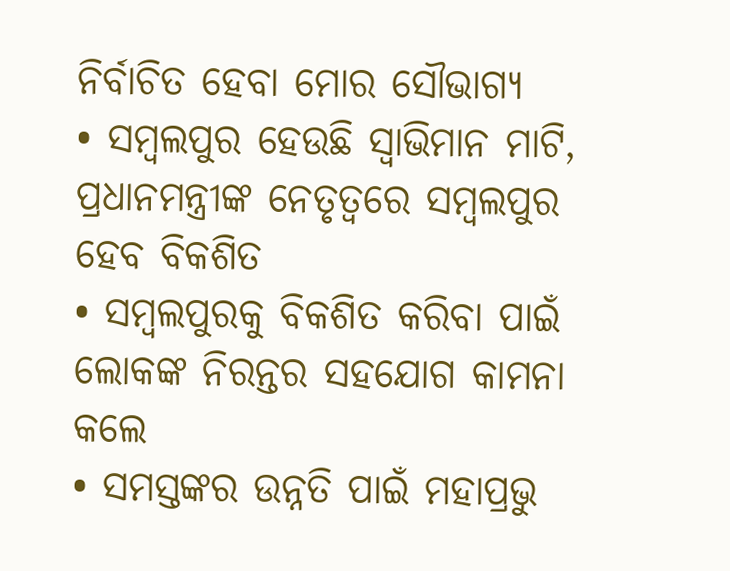ନିର୍ବାଚିତ ହେବା ମୋର ସୌଭାଗ୍ୟ
• ସମ୍ବଲପୁର ହେଉଛି ସ୍ୱାଭିମାନ ମାଟି, ପ୍ରଧାନମନ୍ତ୍ରୀଙ୍କ ନେତୃତ୍ୱରେ ସମ୍ବଲପୁର ହେବ ବିକଶିତ
• ସମ୍ବଲପୁରକୁ ବିକଶିତ କରିବା ପାଇଁ ଲୋକଙ୍କ ନିରନ୍ତର ସହଯୋଗ କାମନା କଲେ
• ସମସ୍ତଙ୍କର ଉନ୍ନତି ପାଇଁ ମହାପ୍ରଭୁ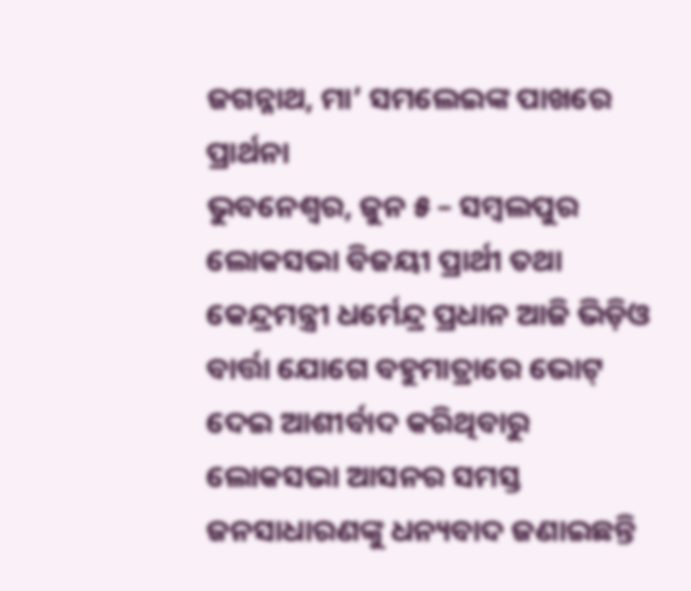ଜଗନ୍ନାଥ, ମା’ ସମଲେଇଙ୍କ ପାଖରେ ପ୍ରାର୍ଥନା
ଭୁବନେଶ୍ୱର, ଜୁନ ୫ – ସମ୍ବଲପୁର ଲୋକସଭା ବିଜୟୀ ପ୍ରାର୍ଥୀ ତଥା କେନ୍ଦ୍ରମନ୍ତ୍ରୀ ଧର୍ମେନ୍ଦ୍ର ପ୍ରଧାନ ଆଜି ଭିଡ଼ିଓ ବାର୍ତ୍ତା ଯୋଗେ ବହୁମାତ୍ରାରେ ଭୋଟ୍ ଦେଇ ଆଶୀର୍ବାଦ କରିଥିବାରୁ ଲୋକସଭା ଆସନର ସମସ୍ତ ଜନସାଧାରଣଙ୍କୁ ଧନ୍ୟବାଦ ଜଣାଇଛନ୍ତି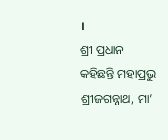।
ଶ୍ରୀ ପ୍ରଧାନ କହିଛନ୍ତି ମହାପ୍ରଭୁ ଶ୍ରୀଜଗନ୍ନାଥ, ମା’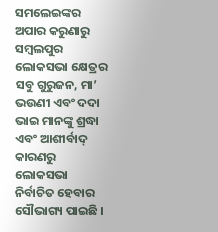ସମଲେଇଙ୍କର ଅପାର କରୁଣାରୁ ସମ୍ବଲପୁର ଲୋକସଭା କ୍ଷେତ୍ରର ସବୁ ଗୁରୁଜନ, ମା’ ଭଉଣୀ ଏବଂ ଦଦା ଭାଇ ମାନଙ୍କୁ ଶ୍ରଦ୍ଧା ଏବଂ ଆଶୀର୍ବାଦ୍ କାରଣରୁ ଲୋକସଭା ନିର୍ବାଚିତ ହେବାର ସୌଭାଗ୍ୟ ପାଇଛି ।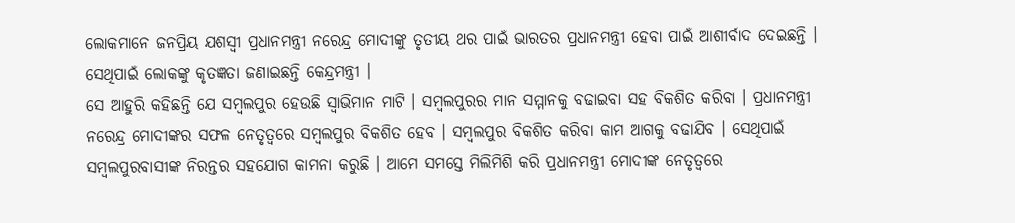ଲୋକମାନେ ଜନପ୍ରିୟ ଯଶସ୍ୱୀ ପ୍ରଧାନମନ୍ତ୍ରୀ ନରେନ୍ଦ୍ର ମୋଦୀଙ୍କୁ ତୃତୀୟ ଥର ପାଇଁ ଭାରତର ପ୍ରଧାନମନ୍ତ୍ରୀ ହେବା ପାଇଁ ଆଶୀର୍ବାଦ ଦେଇଛନ୍ତି । ସେଥିପାଇଁ ଲୋକଙ୍କୁ କୃତଜ୍ଞତା ଜଣାଇଛନ୍ତି କେନ୍ଦ୍ରମନ୍ତ୍ରୀ ।
ସେ ଆହୁରି କହିଛନ୍ତି ଯେ ସମ୍ବଲପୁର ହେଉଛି ସ୍ୱାଭିମାନ ମାଟି । ସମ୍ବଲପୁରର ମାନ ସମ୍ମାନକୁ ବଢାଇବା ସହ ବିକଶିତ କରିବା । ପ୍ରଧାନମନ୍ତ୍ରୀ ନରେନ୍ଦ୍ର ମୋଦୀଙ୍କର ସଫଳ ନେତୃତ୍ୱରେ ସମ୍ବଲପୁର ବିକଶିତ ହେବ । ସମ୍ବଲପୁର ବିକଶିତ କରିବା କାମ ଆଗକୁ ବଢାଯିବ । ସେଥିପାଇଁ ସମ୍ବଲପୁରବାସୀଙ୍କ ନିରନ୍ତର ସହଯୋଗ କାମନା କରୁଛି । ଆମେ ସମସ୍ତେ ମିଲିମିଶି କରି ପ୍ରଧାନମନ୍ତ୍ରୀ ମୋଦୀଙ୍କ ନେତୃତ୍ୱରେ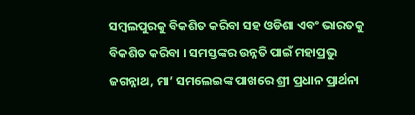ସମ୍ବଲପୁରକୁ ବିକଶିତ କରିବା ସହ ଓଡିଶା ଏବଂ ଭାରତକୁ ବିକଶିତ କରିବା । ସମସ୍ତଙ୍କର ଉନ୍ନତି ପାଇଁ ମହାପ୍ରଭୁ ଜଗନ୍ନାଥ, ମା’ ସମଲେଇଙ୍କ ପାଖରେ ଶ୍ରୀ ପ୍ରଧାନ ପ୍ରାର୍ଥନା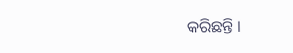କରିଛନ୍ତି ।